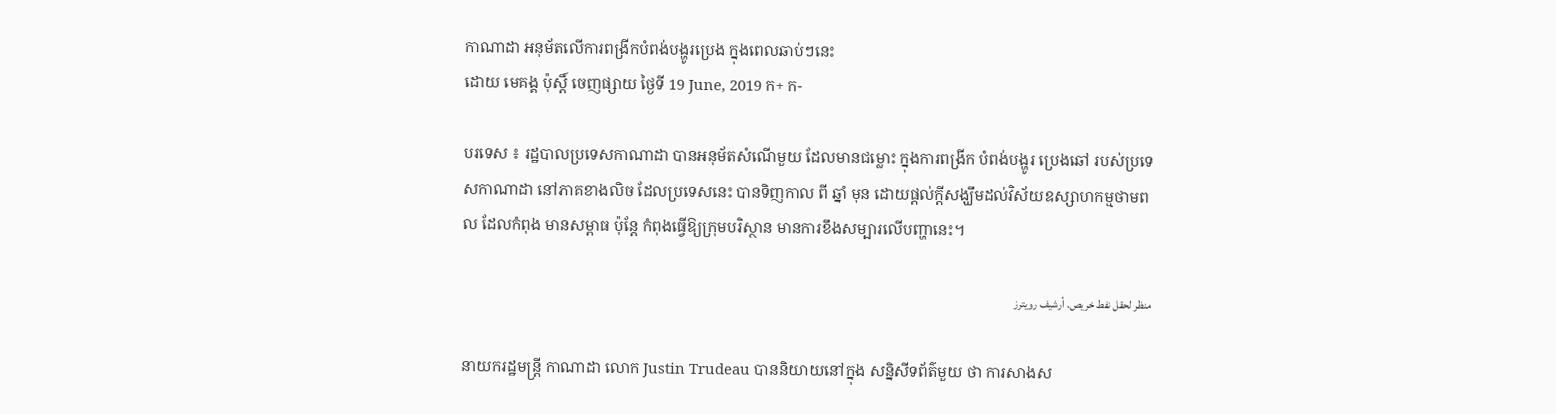កាណាដា អនុម័តលើការពង្រីកបំពង់បង្ហូរប្រេង ក្នុងពេលឆាប់ៗនេះ
ដោយ មេគង្គ ប៉ុស្តិ៍ ចេញផ្សាយ ថ្ងៃទី 19 June, 2019 ក+ ក-

បរទេស ៖ រដ្ឋបាលប្រទេសកាណាដា បានអនុម័តសំណើមួយ ដែលមានជម្លោះ ក្នុងការពង្រីក បំពង់បង្ហូរ ប្រេងឆៅ របស់ប្រទេសកាណាដា នៅភាគខាងលិច ដែលប្រទេសនេះ បានទិញកាល ពី ឆ្នាំ មុន ដោយផ្តល់ក្តីសង្ឃឹមដល់វិស័យឧស្សាហកម្មថាមពល ដែលកំពុង មានសម្ពាធ ប៉ុន្តែ កំពុងធ្វើឱ្យក្រុមបរិស្ថាន មានការខឹងសម្បារលើបញ្ហានេះ។

منظر لحقل نفط خريص. أرشيف رويترز

នាយករដ្ឋមន្ត្រី កាណាដា លោក Justin Trudeau បាននិយាយនៅក្នុង សន្និសីទព័ត៌មួយ ថា ការសាងស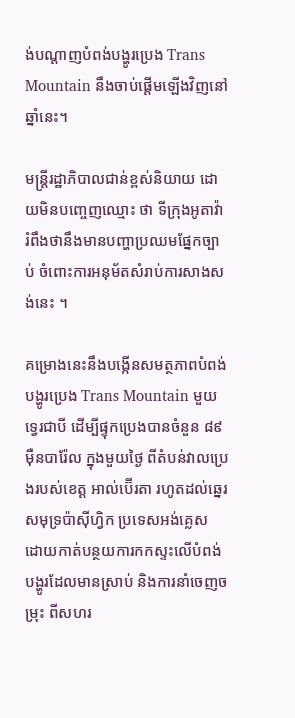ង់បណ្តាញបំពង់បង្ហូរប្រេង Trans Mountain នឹងចាប់ផ្តើមឡើងវិញនៅឆ្នាំនេះ។

មន្រ្តីរដ្ឋាភិបាលជាន់ខ្ពស់និយាយ ដោយមិនបញ្ចេញឈ្មោះ ថា ទីក្រុងអូតាវ៉ា រំពឹងថានឹងមានបញ្ហាប្រឈមផ្នែកច្បាប់ ចំពោះការអនុម័តសំរាប់ការសាងសង់នេះ ។

គម្រោងនេះនឹងបង្កើនសមត្ថភាពបំពង់បង្ហូរប្រេង Trans Mountain មួយទ្វេរជាបី ដើម្បីផ្ទុកប្រេងបានចំនួន ៨៩ម៉ឺនបារ៉ែល ក្នុងមួយថ្ងៃ ពីតំបន់វាលប្រេងរបស់ខេត្ត អាល់ប៊ើរតា រហូតដល់ឆ្នេរសមុទ្រប៉ាស៊ីហ្វិក ប្រទេសអង់គ្លេស ដោយកាត់បន្ថយការកកស្ទះលើបំពង់បង្ហូរដែលមានស្រាប់ និងការនាំចេញចម្រុះ ពីសហរ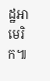ដ្ឋអាមេរិក៕